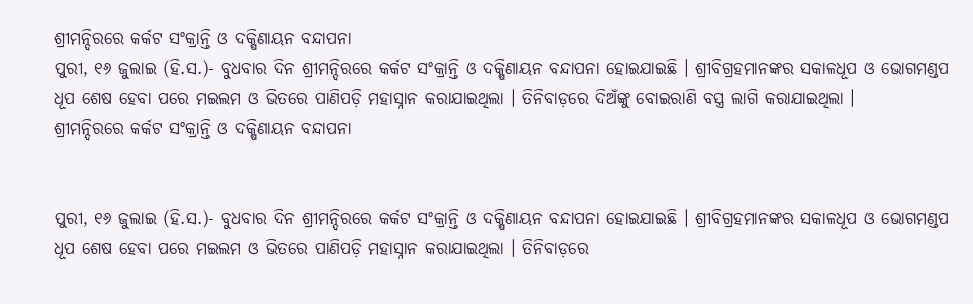ଶ୍ରୀମନ୍ଦିରରେ କର୍କଟ ସଂକ୍ରାନ୍ତି ଓ ଦକ୍ଷିଣାୟନ ବନ୍ଦାପନା
ପୁରୀ, ୧୬ ଜୁଲାଇ (ହି.ସ.)- ବୁଧବାର ଦିନ ଶ୍ରୀମନ୍ଦିରରେ କର୍କଟ ସଂକ୍ରାନ୍ତି ଓ ଦକ୍ଷିଣାୟନ ବନ୍ଦାପନା ହୋଇଯାଇଛି । ଶ୍ରୀବିଗ୍ରହମାନଙ୍କର ସକାଳଧୂପ ଓ ଭୋଗମଣ୍ଡପ ଧୂପ ଶେଷ ହେବା ପରେ ମଇଲମ ଓ ଭିତରେ ପାଣିପଡ଼ି ମହାସ୍ନାନ କରାଯାଇଥିଲା । ତିନିବାଡ଼ରେ ଦିଅଁଙ୍କୁ ବୋଇରାଣି ବସ୍ତ୍ର ଲାଗି କରାଯାଇଥିଲା ।
ଶ୍ରୀମନ୍ଦିରରେ କର୍କଟ ସଂକ୍ରାନ୍ତି ଓ ଦକ୍ଷିଣାୟନ ବନ୍ଦାପନା


ପୁରୀ, ୧୬ ଜୁଲାଇ (ହି.ସ.)- ବୁଧବାର ଦିନ ଶ୍ରୀମନ୍ଦିରରେ କର୍କଟ ସଂକ୍ରାନ୍ତି ଓ ଦକ୍ଷିଣାୟନ ବନ୍ଦାପନା ହୋଇଯାଇଛି । ଶ୍ରୀବିଗ୍ରହମାନଙ୍କର ସକାଳଧୂପ ଓ ଭୋଗମଣ୍ଡପ ଧୂପ ଶେଷ ହେବା ପରେ ମଇଲମ ଓ ଭିତରେ ପାଣିପଡ଼ି ମହାସ୍ନାନ କରାଯାଇଥିଲା । ତିନିବାଡ଼ରେ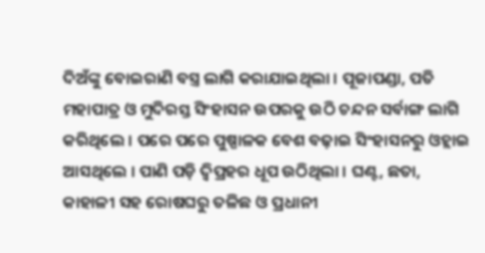ଦିଅଁଙ୍କୁ ବୋଇରାଣି ବସ୍ତ୍ର ଲାଗି କରାଯାଇଥିଲା । ପୂଜାପଣ୍ଡା, ପତି ମହାପାତ୍ର ଓ ମୁଦିରସ୍ତ ସିଂହାସନ ଉପରକୁ ଉଠି ଚନ୍ଦନ ସର୍ବାଙ୍ଗ ଲାଗି କରିଥିଲେ । ପରେ ପରେ ପୁଷ୍ପାଳକ ବେଶ ବଢ଼ାଇ ସିଂହାସନରୁ ଓହ୍ଲାଇ ଆସଥିଲେ । ପାଣି ପଡ଼ି ଦ୍ୱିପ୍ରହର ଧୂପ ଉଠିଥିଲା । ଘଣ୍ଟ, ଛତା, କାହାଳୀ ସହ ରୋଷଘରୁ ତଳିଛ ଓ ପ୍ରଧାନୀ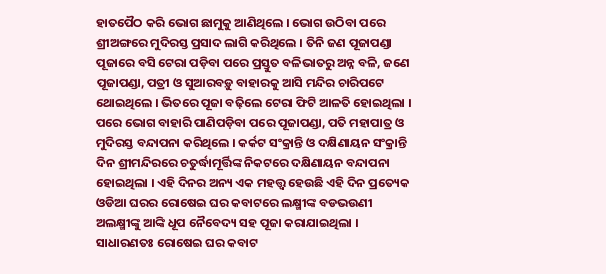ହାତପୈଠ କରି ଭୋଗ ଛାମୁକୁ ଆଣିଥିଲେ । ଭୋଗ ଉଠିବା ପରେ ଶ୍ରୀଅଙ୍ଗରେ ମୁଦିରସ୍ତ ପ୍ରସାଦ ଲାଗି କରିଥିଲେ । ତିନି ଜଣ ପୂଜାପଣ୍ଡା ପୂଜାରେ ବସି ଟେରା ପଡ଼ିବା ପରେ ପ୍ରସ୍ତୁତ ବଳିଭାତରୁ ଅନ୍ନ ବଳି, ଜଣେ ପୂଜାପଣ୍ଡା, ପତ୍ରୀ ଓ ସୁଆରବଡ଼ୁ ବାହାରକୁ ଆସି ମନ୍ଦିର ଚାରିପଟେ ଥୋଇଥିଲେ । ଭିତରେ ପୂଜା ବଢ଼ିଲେ ଟେରା ଫିଟି ଆଳତି ହୋଇଥିଲା । ପରେ ଭୋଗ ବାହାରି ପାଣିପଡ଼ିବା ପରେ ପୂଜାପଣ୍ଡା, ପତି ମହାପାତ୍ର ଓ ମୁଦିରସ୍ତ ବନ୍ଦାପନା କରିଥିଲେ । କର୍କଟ ସଂକ୍ରାନ୍ତି ଓ ଦକ୍ଷିଣାୟନ ସଂକ୍ରାନ୍ତି ଦିନ ଶ୍ରୀମନ୍ଦିରରେ ଚତୁର୍ଦ୍ଧାମୂର୍ତ୍ତିଙ୍କ ନିକଟରେ ଦକ୍ଷିଣାୟନ ବନ୍ଦାପନା ହୋଇଥିଲା । ଏହି ଦିନର ଅନ୍ୟ ଏକ ମହତ୍ତ୍ଵ ହେଉଛି ଏହି ଦିନ ପ୍ରତ୍ୟେକ ଓଡିଆ ଘରର ରୋଷେଇ ଘର କବାଟରେ ଲକ୍ଷ୍ମୀଙ୍କ ବଡଭଉଣୀ ଅଲକ୍ଷ୍ମୀଙ୍କୁ ଆଙ୍କି ଧୂପ ନୈବେଦ୍ୟ ସହ ପୂଜା କରାଯାଇଥିଲା । ସାଧାରଣତଃ ରୋଷେଇ ଘର କବାଟ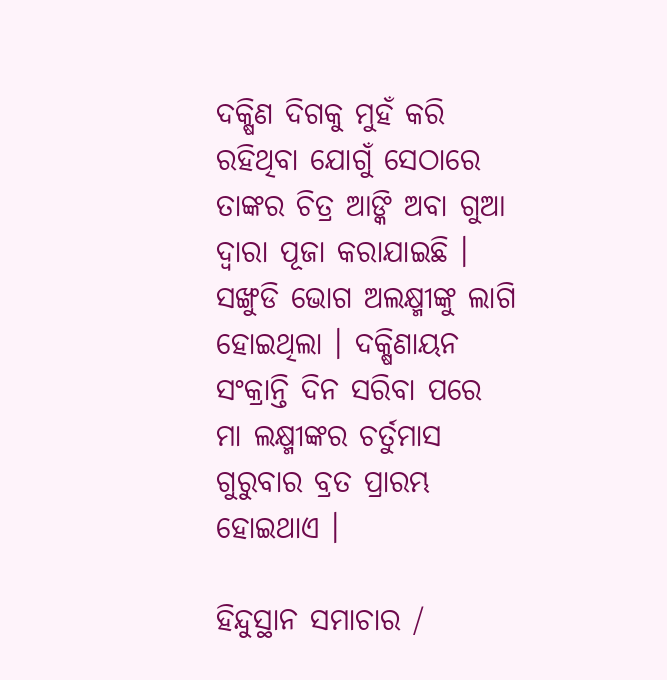ଦକ୍ଷିଣ ଦିଗକୁ ମୁହଁ କରି ରହିଥିବା ଯୋଗୁଁ ସେଠାରେ ତାଙ୍କର ଚିତ୍ର ଆଙ୍କି ଅବା ଗୁଆ ଦ୍ଵାରା ପୂଜା କରାଯାଇଛି । ସଙ୍ଖୁଡି ଭୋଗ ଅଲକ୍ଷ୍ମୀଙ୍କୁ ଲାଗି ହୋଇଥିଲା । ଦକ୍ଷିଣାୟନ ସଂକ୍ରାନ୍ତି ଦିନ ସରିବା ପରେ ମା ଲକ୍ଷ୍ମୀଙ୍କର ଚର୍ତୁମାସ ଗୁରୁବାର ବ୍ରତ ପ୍ରାରମ୍ଭ ହୋଇଥାଏ ।

ହିନ୍ଦୁସ୍ଥାନ ସମାଚାର /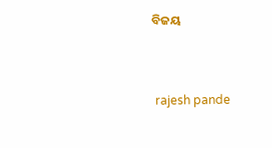ବିଜୟ


 rajesh pande